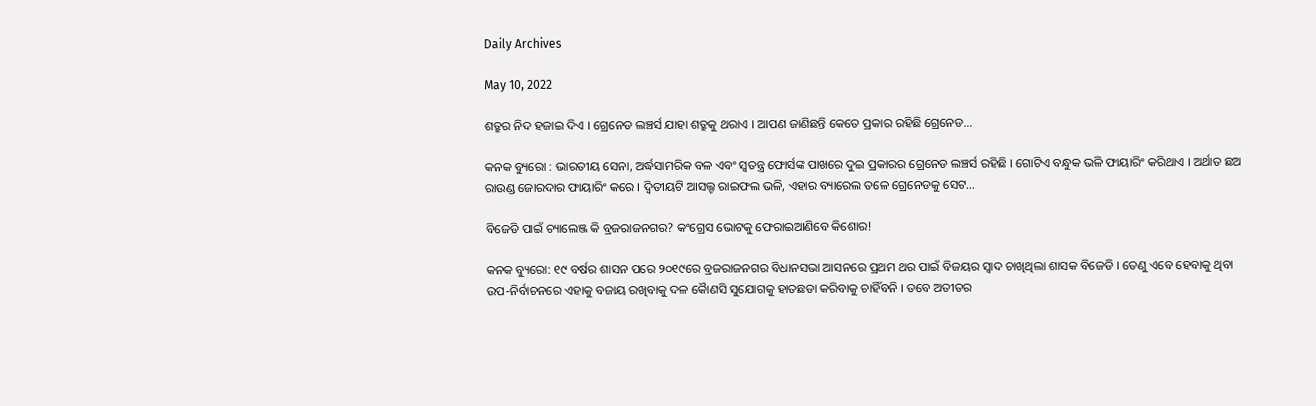Daily Archives

May 10, 2022

ଶତ୍ରୁର ନିଦ ହଜାଇ ଦିଏ । ଗ୍ରେନେଡ ଲଞ୍ଚର୍ସ ଯାହା ଶତ୍ରୁକୁ ଥରାଏ । ଆପଣ ଜାଣିଛନ୍ତି କେତେ ପ୍ରକାର ରହିଛି ଗ୍ରେନେଡ…

କନକ ବ୍ୟୁରୋ : ଭାରତୀୟ ସେନା, ଅର୍ଦ୍ଧସାମରିକ ବଳ ଏବଂ ସ୍ୱତନ୍ତ୍ର ଫୋର୍ସଙ୍କ ପାଖରେ ଦୁଇ ପ୍ରକାରର ଗ୍ରେନେଡ ଲଞ୍ଚର୍ସ ରହିଛି । ଗୋଟିଏ ବନ୍ଧୁକ ଭଳି ଫାୟାରିଂ କରିଥାଏ । ଅର୍ଥାତ ଛଅ ରାଉଣ୍ଡ ଜୋରଦାର ଫାୟାରିଂ କରେ । ଦ୍ୱିତୀୟଟି ଆସଲ୍ଟ ରାଇଫଲ ଭଳି, ଏହାର ବ୍ୟାରେଲ ତଳେ ଗ୍ରେନେଡକୁ ସେଟ…

ବିଜେଡି ପାଇଁ ଚ୍ୟାଲେଞ୍ଜ କି ବ୍ରଜରାଜନଗର? କଂଗ୍ରେସ ଭୋଟକୁ ଫେରାଇଆଣିବେ କିଶୋର!

କନକ ବ୍ୟୁରୋ: ୧୯ ବର୍ଷର ଶାସନ ପରେ ୨୦୧୯ରେ ବ୍ରଜରାଜନଗର ବିଧାନସଭା ଆସନରେ ପ୍ରଥମ ଥର ପାଇଁ ବିଜୟର ସ୍ୱାଦ ଚାଖିଥିଲା ଶାସକ ବିଜେଡି । ତେଣୁ ଏବେ ହେବାକୁ ଥିବା ଉପ-ନିର୍ବାଚନରେ ଏହାକୁ ବଜାୟ ରଖିବାକୁ ଦଳ କୈାଣସି ସୁଯୋଗକୁ ହାତଛଡା କରିବାକୁ ଚାହିଁବନି । ତବେ ଅତୀତର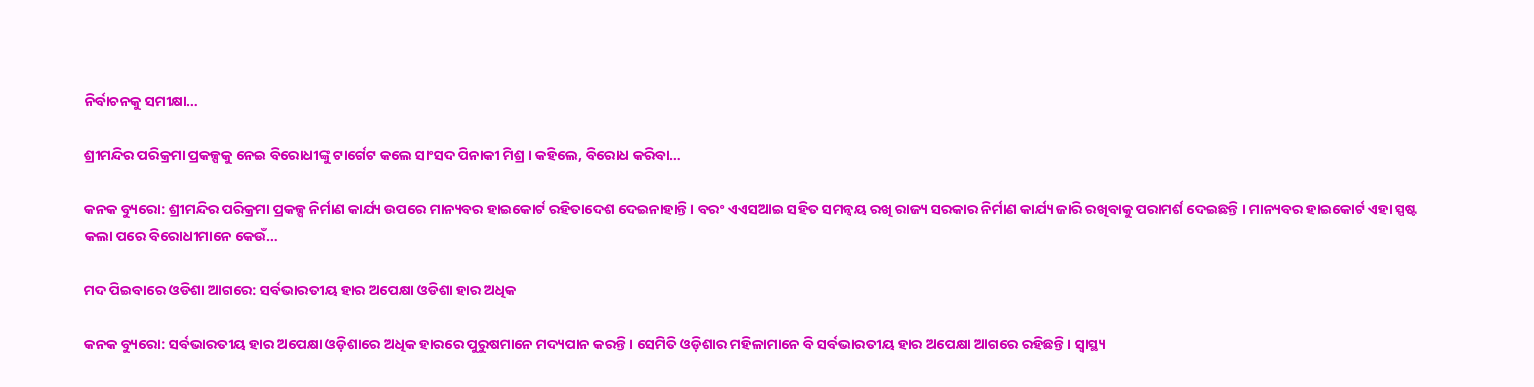ନିର୍ବାଚନକୁ ସମୀକ୍ଷା…

ଶ୍ରୀମନ୍ଦିର ପରିକ୍ରମା ପ୍ରକଳ୍ପକୁ ନେଇ ବିରୋଧୀଙ୍କୁ ଟାର୍ଗେଟ କଲେ ସାଂସଦ ପିନାକୀ ମିଶ୍ର । କହିଲେ, ବିରୋଧ କରିବା…

କନକ ବ୍ୟୁରୋ: ଶ୍ରୀମନ୍ଦିର ପରିକ୍ରମା ପ୍ରକଳ୍ପ ନିର୍ମାଣ କାର୍ଯ୍ୟ ଉପରେ ମାନ୍ୟବର ହାଇକୋର୍ଟ ରହିତାଦେଶ ଦେଇନାହାନ୍ତି । ବରଂ ଏଏସଆଇ ସହିତ ସମନ୍ୱୟ ରଖି ରାଜ୍ୟ ସରକାର ନିର୍ମାଣ କାର୍ଯ୍ୟ ଜାରି ରଖିବାକୁ ପରାମର୍ଶ ଦେଇଛନ୍ତି । ମାନ୍ୟବର ହାଇକୋର୍ଟ ଏହା ସ୍ପଷ୍ଟ କଲା ପରେ ବିରୋଧୀମାନେ କେଉଁ…

ମଦ ପିଇବାରେ ଓଡିଶା ଆଗରେ: ସର୍ବଭାରତୀୟ ହାର ଅପେକ୍ଷା ଓଡିଶା ହାର ଅଧିକ

କନକ ବ୍ୟୁରୋ: ସର୍ବଭାରତୀୟ ହାର ଅପେକ୍ଷା ଓଡ଼ିଶାରେ ଅଧିକ ହାରରେ ପୁରୁଷମାନେ ମଦ୍ୟପାନ କରନ୍ତି । ସେମିତି ଓଡ଼ିଶାର ମହିଳାମାନେ ବି ସର୍ବଭାରତୀୟ ହାର ଅପେକ୍ଷା ଆଗରେ ରହିଛନ୍ତି । ସ୍ୱାସ୍ଥ୍ୟ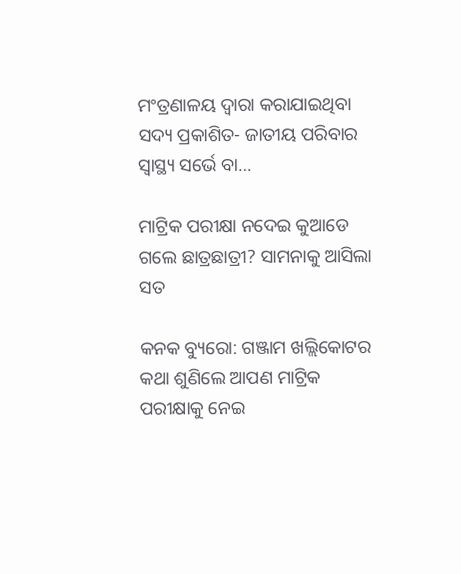ମଂତ୍ରଣାଳୟ ଦ୍ୱାରା କରାଯାଇଥିବା ସଦ୍ୟ ପ୍ରକାଶିତ- ଜାତୀୟ ପରିବାର ସ୍ୱାସ୍ଥ୍ୟ ସର୍ଭେ ବା…

ମାଟ୍ରିକ ପରୀକ୍ଷା ନଦେଇ କୁଆଡେ ଗଲେ ଛାତ୍ରଛାତ୍ରୀ? ସାମନାକୁ ଆସିଲା ସତ

କନକ ବ୍ୟୁରୋ: ଗଞ୍ଜାମ ଖଲ୍ଲିକୋଟର କଥା ଶୁଣିଲେ ଆପଣ ମାଟ୍ରିକ ପରୀକ୍ଷାକୁ ନେଇ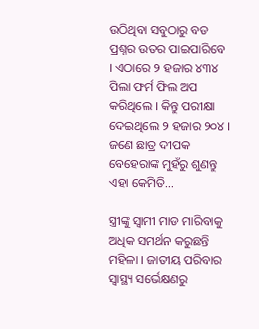ଉଠିଥିବା ସବୁଠାରୁ ବଡ ପ୍ରଶ୍ନର ଉତର ପାଇପାରିବେ । ଏଠାରେ ୨ ହଜାର ୪୩୪ ପିଲା ଫର୍ମ ଫିଲ ଅପ କରିଥିଲେ । କିନ୍ତୁ ପରୀକ୍ଷା ଦେଇଥିଲେ ୨ ହଜାର ୨୦୪ । ଜଣେ ଛାତ୍ର ଦୀପକ ବେହେରାଙ୍କ ମୁହଁରୁ ଶୁଣନ୍ତୁ ଏହା କେମିତି…

ସ୍ତ୍ରୀଙ୍କୁ ସ୍ୱାମୀ ମାଡ ମାରିବାକୁ ଅଧିକ ସମର୍ଥନ କରୁଛନ୍ତି ମହିଳା । ଜାତୀୟ ପରିବାର ସ୍ୱାସ୍ଥ୍ୟ ସର୍ଭେକ୍ଷଣରୁ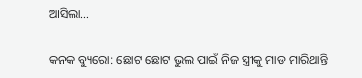ଆସିଲା…

କନକ ବ୍ୟୁରୋ: ଛୋଟ ଛୋଟ ଭୁଲ ପାଇଁ ନିଜ ସ୍ତ୍ରୀକୁ ମାଡ ମାରିଥାନ୍ତି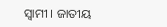ସ୍ୱାମୀ । ଜାତୀୟ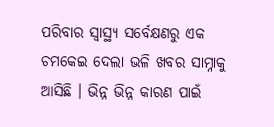ପରିବାର ସ୍ୱାସ୍ଥ୍ୟ ସର୍ବେକ୍ଷଣରୁ ଏକ ଚମକେଇ ଦେଲା ଭଳି ଖବର ସାମ୍ନାକୁ ଆସିଛି । ଭିନ୍ନ ଭିନ୍ନ କାରଣ ପାଇଁ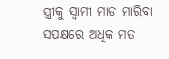ସ୍ତ୍ରୀକୁ ସ୍ୱାମୀ ମାଡ ମାରିବା ସପକ୍ଷରେ ଅଧିକ ମତ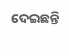ଦେଇଛନ୍ତି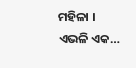ମହିଳା । ଏଭଳି ଏକ…